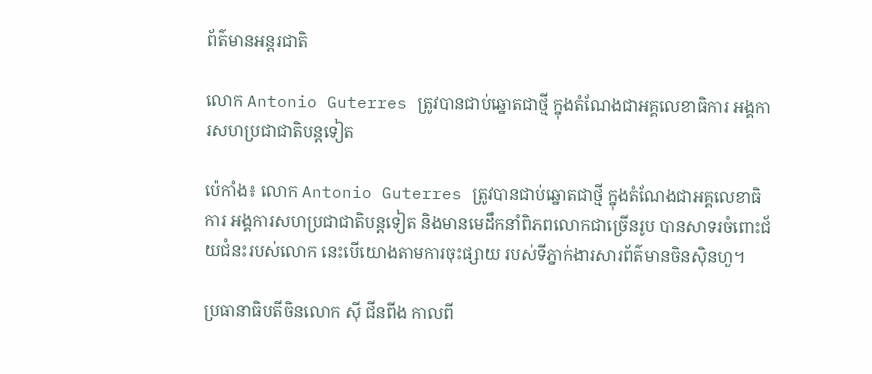ព័ត៌មានអន្តរជាតិ

លោក Antonio Guterres ត្រូវបានជាប់ឆ្នោតជាថ្មី ក្នុងតំណែងជាអគ្គលេខាធិការ អង្គការសហប្រជាជាតិបន្ដទៀត

ប៉េកាំង៖ លោក Antonio Guterres ត្រូវបានជាប់ឆ្នោតជាថ្មី ក្នុងតំណែងជាអគ្គលេខាធិការ អង្គការសហប្រជាជាតិបន្ដទៀត និងមានមេដឹកនាំពិភពលោកជាច្រើនរូប បានសាទរចំពោះជ័យជំនះរបស់លោក នេះបើយោងតាមការចុះផ្សាយ របស់ទីភ្នាក់ងារសារព័ត៌មានចិនស៊ិនហួ។

ប្រធានាធិបតីចិនលោក ស៊ី ជីនពីង កាលពី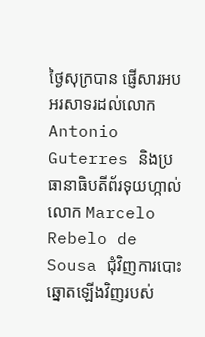ថ្ងៃសុក្របាន ផ្ញើសារអបអរសាទរដល់លោក Antonio Guterres និងប្រធានាធិបតីព័រទុយហ្កាល់លោក Marcelo Rebelo de Sousa ជុំវិញការបោះឆ្នោតឡើងវិញរបស់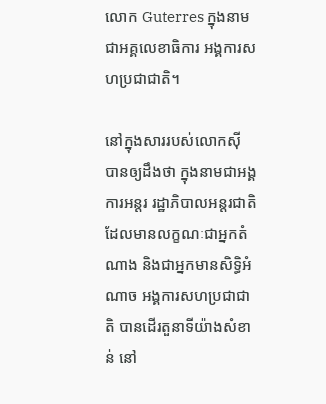លោក Guterres ក្នុងនាមជាអគ្គលេខាធិការ អង្គការសហប្រជាជាតិ។

នៅក្នុងសាររបស់លោកស៊ី បានឲ្យដឹងថា ក្នុងនាមជាអង្គការអន្តរ រដ្ឋាភិបាលអន្តរជាតិ ដែលមានលក្ខណៈជាអ្នកតំណាង និងជាអ្នកមានសិទ្ធិអំណាច អង្គការសហប្រជាជាតិ បានដើរតួនាទីយ៉ាងសំខាន់ នៅ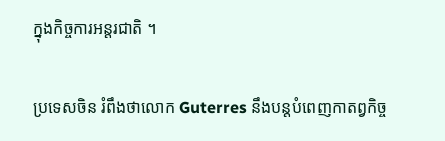ក្នុងកិច្ចការអន្តរជាតិ ។

ប្រទេសចិន រំពឹងថាលោក Guterres នឹងបន្តបំពេញកាតព្វកិច្ច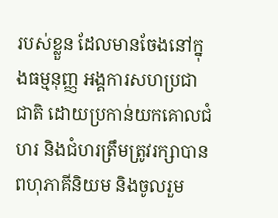របស់ខ្លួន ដែលមានចែងនៅក្នុងធម្មនុញ្ញ អង្គការសហប្រជាជាតិ ដោយប្រកាន់យកគោលជំហរ និងជំហរត្រឹមត្រូវរក្សាបានពហុភាគីនិយម និងចូលរួម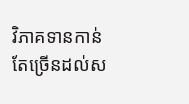វិភាគទានកាន់តែច្រើនដល់ស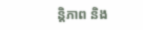ន្តិភាព និង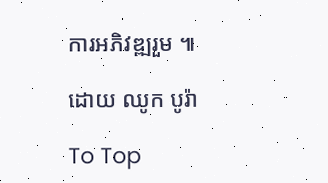ការអភិវឌ្ឍរួម ៕

ដោយ ឈូក បូរ៉ា

To Top